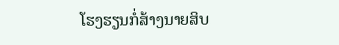ໂຮງຮຽນກໍ່ສ້າງນາຍສິບ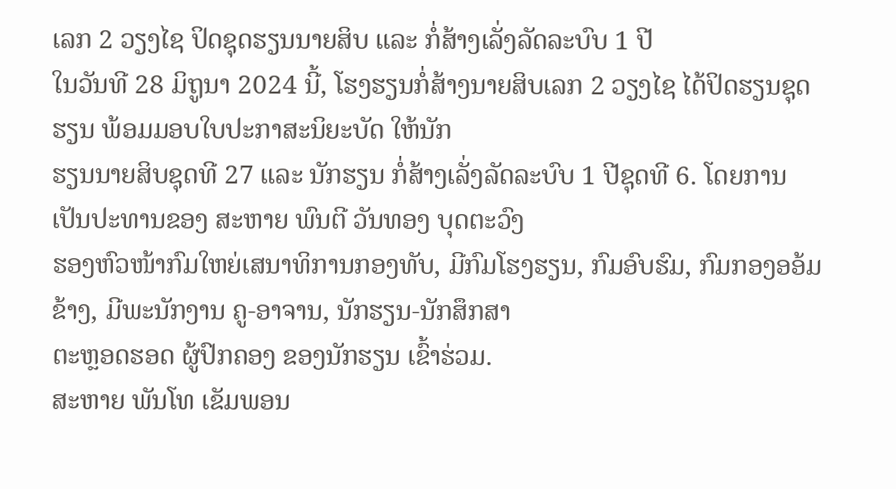ເລກ 2 ວຽງໄຊ ປິດຊຸດຮຽນນາຍສິບ ແລະ ກໍ່ສ້າງເລັ່ງລັດລະບົບ 1 ປີ
ໃນວັນທີ 28 ມິຖູນາ 2024 ນີ້, ໂຮງຮຽນກໍ່ສ້າງນາຍສິບເລກ 2 ວຽງໄຊ ໄດ້ປິດຮຽນຊຸດຮຽນ ພ້ອມມອບໃບປະກາສະນິຍະບັດ ໃຫ້ນັກ
ຮຽນນາຍສິບຊຸດທີ 27 ແລະ ນັກຮຽນ ກໍ່ສ້າງເລັ່ງລັດລະບົບ 1 ປີຊຸດທີ 6. ໂດຍການ ເປັນປະທານຂອງ ສະຫາຍ ພົນຕີ ວັນທອງ ບຸດຕະວົງ
ຮອງຫົວໜ້າກົມໃຫຍ່ເສນາທິການກອງທັບ, ມີກົມໂຮງຮຽນ, ກົມອົບຮົມ, ກົມກອງອອ້ມຂ້າງ, ມີພະນັກງານ ຄູ-ອາຈານ, ນັກຮຽນ-ນັກສຶກສາ
ຕະຫຼອດຮອດ ຜູ້ປົກຄອງ ຂອງນັກຮຽນ ເຂົ້າຮ່ວມ.
ສະຫາຍ ພັນໂທ ເຂັມພອນ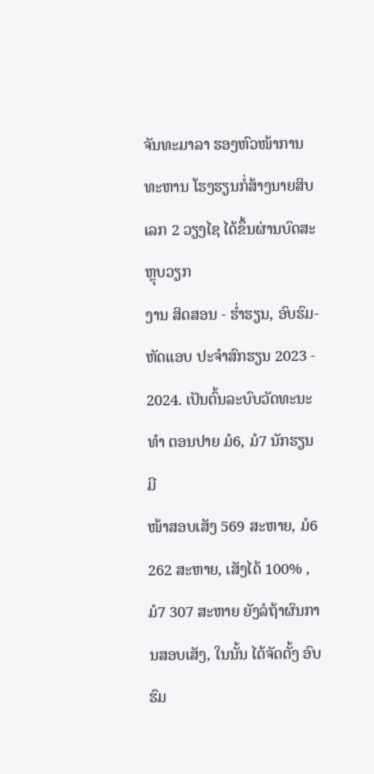ຈັນທະມາລາ ຮອງຫົວໜ້າການທະຫານ ໂຮງຮຽນກໍ່ສ້າງນາຍສິບເລກ 2 ວຽງໄຊ ໄດ້ຂຶ້ນຜ່ານບົດສະຫຼຸບວຽກ
ງານ ສິດສອນ - ຮ່ຳຮຽນ, ອົບຮົມ-ຫັດແອບ ປະຈຳສົກຮຽນ 2023 - 2024. ເປັນຕົ້ນລະບົບວັດທະນະທຳ ຕອນປາຍ ມໍ6, ມໍ7 ນັກຮຽນມີ
ໜ້າສອບເສັງ 569 ສະຫາຍ, ມໍ6 262 ສະຫາຍ, ເສັງໄດ້ 100% , ມໍ7 307 ສະຫາຍ ຍັງລໍຖ້າຜົນການສອບເສັງ, ໃນນັ້ນ ໄດ້ຈັດຕັ້ງ ອົບຮົມ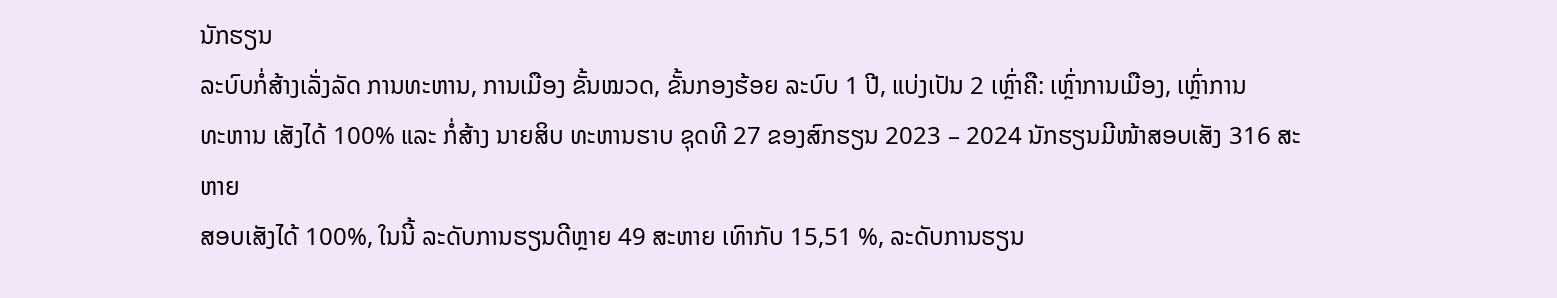ນັກຮຽນ
ລະບົບກໍ່ສ້າງເລັ່ງລັດ ການທະຫານ, ການເມືອງ ຂັ້ນໝວດ, ຂັ້ນກອງຮ້ອຍ ລະບົບ 1 ປີ, ແບ່ງເປັນ 2 ເຫຼົ່າຄື: ເຫຼົ່າການເມືອງ, ເຫຼົ່າການ
ທະຫານ ເສັງໄດ້ 100% ແລະ ກໍ່ສ້າງ ນາຍສິບ ທະຫານຮາບ ຊຸດທີ 27 ຂອງສົກຮຽນ 2023 – 2024 ນັກຮຽນມີໜ້າສອບເສັງ 316 ສະຫາຍ
ສອບເສັງໄດ້ 100%, ໃນນີ້ ລະດັບການຮຽນດີຫຼາຍ 49 ສະຫາຍ ເທົາກັບ 15,51 %, ລະດັບການຮຽນ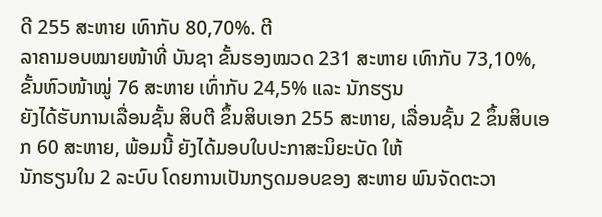ດີ 255 ສະຫາຍ ເທົາກັບ 80,70%. ຕີ
ລາຄາມອບໝາຍໜ້າທີ່ ບັນຊາ ຂັ້ນຮອງໝວດ 231 ສະຫາຍ ເທົາກັບ 73,10%, ຂັ້ນຫົວໜ້າໝູ່ 76 ສະຫາຍ ເທົ່າກັບ 24,5% ແລະ ນັກຮຽນ
ຍັງໄດ້ຮັບການເລື່ອນຊັ້ນ ສິບຕີ ຂຶ້ນສິບເອກ 255 ສະຫາຍ, ເລື່ອນຊັ້ນ 2 ຂຶ້ນສິບເອກ 60 ສະຫາຍ, ພ້ອມນີ້ ຍັງໄດ້ມອບໃບປະກາສະນິຍະບັດ ໃຫ້
ນັກຮຽນໃນ 2 ລະບົບ ໂດຍການເປັນກຽດມອບຂອງ ສະຫາຍ ພົນຈັດຕະວາ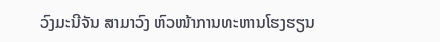ວົງມະນີຈັນ ສາມາວົງ ຫົວໜ້າການທະຫານໂຮງຮຽນ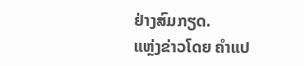ຢ່າງສົມກຽດ.
ແຫຼ່ງຂ່າວໂດຍ ຄຳແປ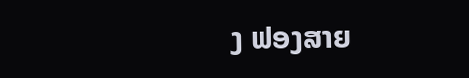ງ ຟອງສາຍ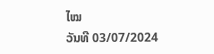ໄໝ
ວັນທີ 03/07/2024